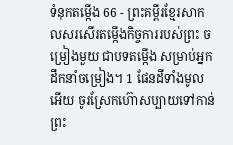ទំនុកតម្កើង 66 - ព្រះគម្ពីរខ្មែរសាកលសរសើរតម្កើងកិច្ចការរបស់ព្រះ ចម្រៀងមួយ ជាបទតម្កើង សម្រាប់អ្នកដឹកនាំចម្រៀង។ 1 ផែនដីទាំងមូលអើយ ចូរស្រែកហ៊ោសប្បាយទៅកាន់ព្រះ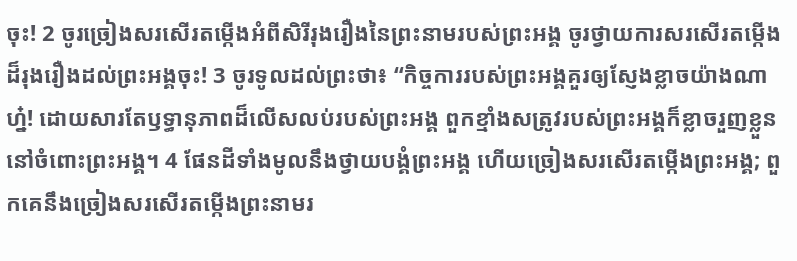ចុះ! 2 ចូរច្រៀងសរសើរតម្កើងអំពីសិរីរុងរឿងនៃព្រះនាមរបស់ព្រះអង្គ ចូរថ្វាយការសរសើរតម្កើងដ៏រុងរឿងដល់ព្រះអង្គចុះ! 3 ចូរទូលដល់ព្រះថា៖ “កិច្ចការរបស់ព្រះអង្គគួរឲ្យស្ញែងខ្លាចយ៉ាងណាហ្ន៎! ដោយសារតែឫទ្ធានុភាពដ៏លើសលប់របស់ព្រះអង្គ ពួកខ្មាំងសត្រូវរបស់ព្រះអង្គក៏ខ្លាចរួញខ្លួននៅចំពោះព្រះអង្គ។ 4 ផែនដីទាំងមូលនឹងថ្វាយបង្គំព្រះអង្គ ហើយច្រៀងសរសើរតម្កើងព្រះអង្គ; ពួកគេនឹងច្រៀងសរសើរតម្កើងព្រះនាមរ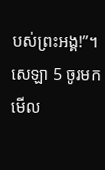បស់ព្រះអង្គ!”។ សេឡា 5 ចូរមកមើល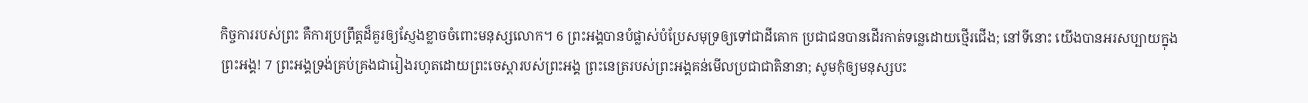កិច្ចការរបស់ព្រះ គឺការប្រព្រឹត្តដ៏គួរឲ្យស្ញែងខ្លាចចំពោះមនុស្សលោក។ 6 ព្រះអង្គបានបំផ្លាស់បំប្រែសមុទ្រឲ្យទៅជាដីគោក ប្រជាជនបានដើរកាត់ទន្លេដោយថ្មើរជើង; នៅទីនោះ យើងបានអរសប្បាយក្នុងព្រះអង្គ! 7 ព្រះអង្គទ្រង់គ្រប់គ្រងជារៀងរហូតដោយព្រះចេស្ដារបស់ព្រះអង្គ ព្រះនេត្ររបស់ព្រះអង្គគន់មើលប្រជាជាតិនានា; សូមកុំឲ្យមនុស្សបះ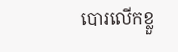បោរលើកខ្លួ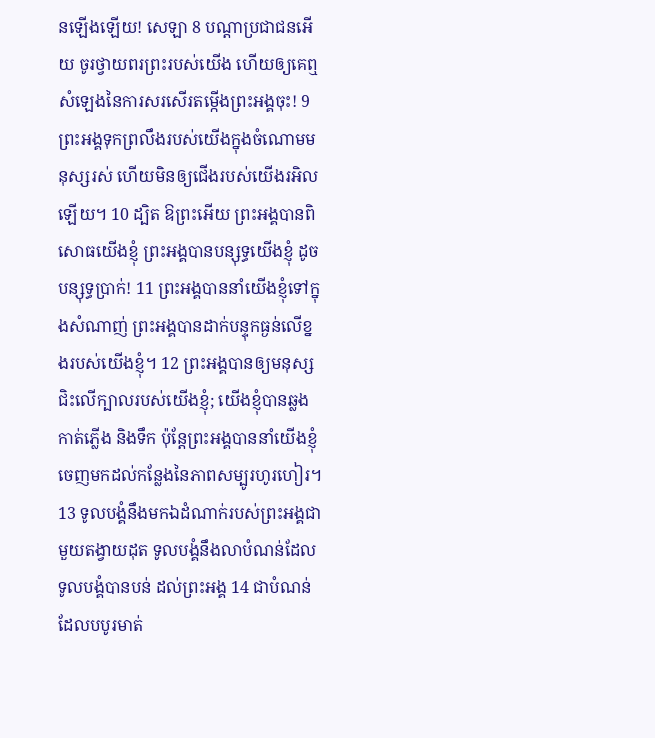នឡើងឡើយ! សេឡា 8 បណ្ដាប្រជាជនអើយ ចូរថ្វាយពរព្រះរបស់យើង ហើយឲ្យគេឮសំឡេងនៃការសរសើរតម្កើងព្រះអង្គចុះ! 9 ព្រះអង្គទុកព្រលឹងរបស់យើងក្នុងចំណោមមនុស្សរស់ ហើយមិនឲ្យជើងរបស់យើងរអិលឡើយ។ 10 ដ្បិត ឱព្រះអើយ ព្រះអង្គបានពិសោធយើងខ្ញុំ ព្រះអង្គបានបន្សុទ្ធយើងខ្ញុំ ដូចបន្សុទ្ធប្រាក់! 11 ព្រះអង្គបាននាំយើងខ្ញុំទៅក្នុងសំណាញ់ ព្រះអង្គបានដាក់បន្ទុកធ្ងន់លើខ្នងរបស់យើងខ្ញុំ។ 12 ព្រះអង្គបានឲ្យមនុស្សជិះលើក្បាលរបស់យើងខ្ញុំ; យើងខ្ញុំបានឆ្លងកាត់ភ្លើង និងទឹក ប៉ុន្តែព្រះអង្គបាននាំយើងខ្ញុំចេញមកដល់កន្លែងនៃភាពសម្បូរហូរហៀរ។ 13 ទូលបង្គំនឹងមកឯដំណាក់របស់ព្រះអង្គជាមួយតង្វាយដុត ទូលបង្គំនឹងលាបំណន់ដែលទូលបង្គំបានបន់ ដល់ព្រះអង្គ 14 ជាបំណន់ដែលបបូរមាត់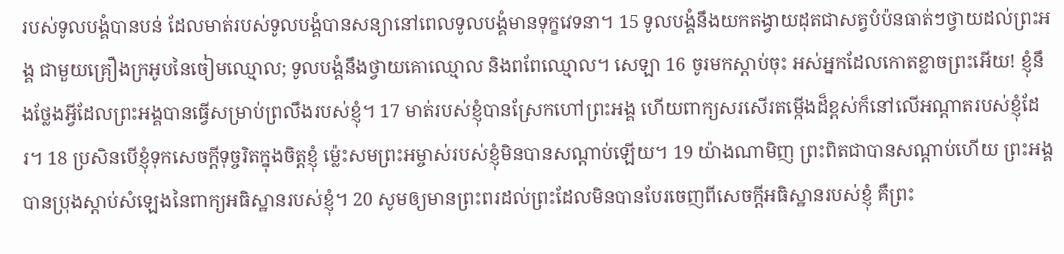របស់ទូលបង្គំបានបន់ ដែលមាត់របស់ទូលបង្គំបានសន្យានៅពេលទូលបង្គំមានទុក្ខវេទនា។ 15 ទូលបង្គំនឹងយកតង្វាយដុតជាសត្វបំប៉នធាត់ៗថ្វាយដល់ព្រះអង្គ ជាមួយគ្រឿងក្រអូបនៃចៀមឈ្មោល; ទូលបង្គំនឹងថ្វាយគោឈ្មោល និងពពែឈ្មោល។ សេឡា 16 ចូរមកស្ដាប់ចុះ អស់អ្នកដែលកោតខ្លាចព្រះអើយ! ខ្ញុំនឹងថ្លែងអ្វីដែលព្រះអង្គបានធ្វើសម្រាប់ព្រលឹងរបស់ខ្ញុំ។ 17 មាត់របស់ខ្ញុំបានស្រែកហៅព្រះអង្គ ហើយពាក្យសរសើរតម្កើងដ៏ខ្ពស់ក៏នៅលើអណ្ដាតរបស់ខ្ញុំដែរ។ 18 ប្រសិនបើខ្ញុំទុកសេចក្ដីទុច្ចរិតក្នុងចិត្តខ្ញុំ ម្ល៉េះសមព្រះអម្ចាស់របស់ខ្ញុំមិនបានសណ្ដាប់ឡើយ។ 19 យ៉ាងណាមិញ ព្រះពិតជាបានសណ្ដាប់ហើយ ព្រះអង្គបានប្រុងស្ដាប់សំឡេងនៃពាក្យអធិស្ឋានរបស់ខ្ញុំ។ 20 សូមឲ្យមានព្រះពរដល់ព្រះដែលមិនបានបែរចេញពីសេចក្ដីអធិស្ឋានរបស់ខ្ញុំ គឺព្រះ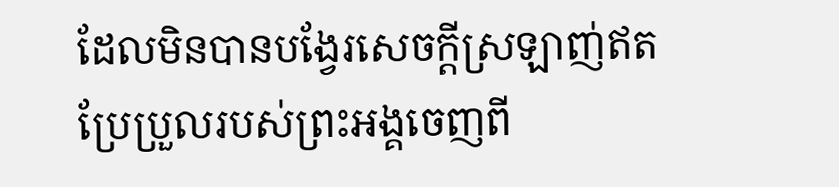ដែលមិនបានបង្វែរសេចក្ដីស្រឡាញ់ឥតប្រែប្រួលរបស់ព្រះអង្គចេញពី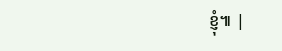ខ្ញុំ៕ |